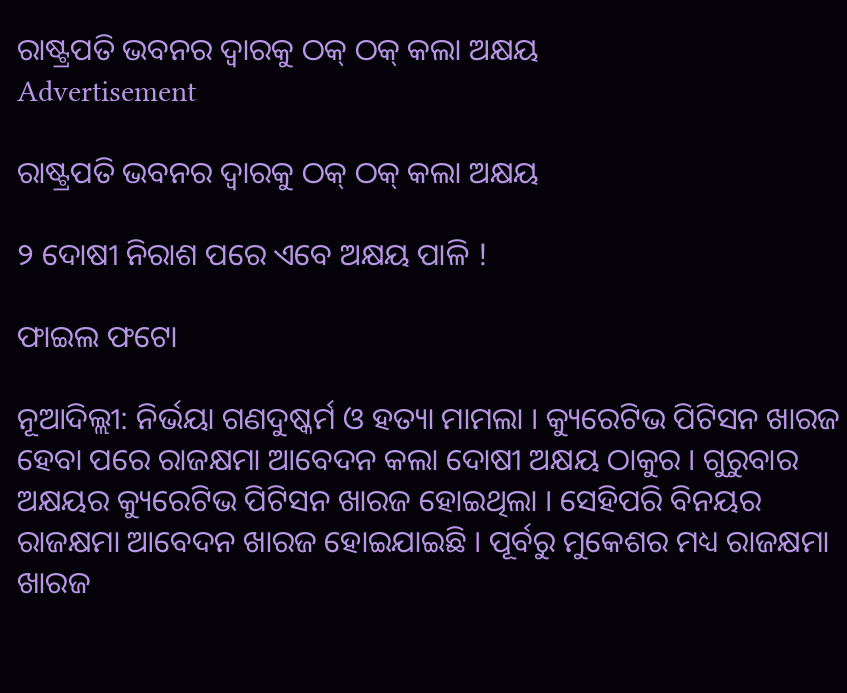ରାଷ୍ଟ୍ରପତି ଭବନର ଦ୍ୱାରକୁ ଠକ୍ ଠକ୍ କଲା ଅକ୍ଷୟ
Advertisement

ରାଷ୍ଟ୍ରପତି ଭବନର ଦ୍ୱାରକୁ ଠକ୍ ଠକ୍ କଲା ଅକ୍ଷୟ

୨ ଦୋଷୀ ନିରାଶ ପରେ ଏବେ ଅକ୍ଷୟ ପାଳି !

ଫାଇଲ ଫଟୋ

ନୂଆଦିଲ୍ଲୀ: ନିର୍ଭୟା ଗଣଦୁଷ୍କର୍ମ ଓ ହତ୍ୟା ମାମଲା । କ୍ୟୁରେଟିଭ ପିଟିସନ ଖାରଜ ହେବା ପରେ ରାଜକ୍ଷମା ଆବେଦନ କଲା ଦୋଷୀ ଅକ୍ଷୟ ଠାକୁର । ଗୁରୁବାର ଅକ୍ଷୟର କ୍ୟୁରେଟିଭ ପିଟିସନ ଖାରଜ ହୋଇଥିଲା । ସେହିପରି ବିନୟର ରାଜକ୍ଷମା ଆବେଦନ ଖାରଜ ହୋଇଯାଇଛି । ପୂର୍ବରୁ ମୁକେଶର ମଧ୍ୟ ରାଜକ୍ଷମା ଖାରଜ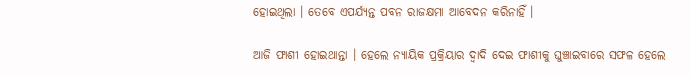ହୋଇଥିଲା । ତେବେ ଏପର୍ଯ୍ୟନ୍ତ ପବନ ରାଜକ୍ଷମା ଆବେଦନ କରିନାହିଁ ।

ଆଜି ଫାଶୀ ହୋଇଥାନ୍ତା । ହେଲେ ନ୍ୟାୟିକ ପ୍ରକ୍ରିୟାର ଦ୍ୱାଦି ଦେଇ ଫାଶୀକୁ ଘୁଞ୍ଚାଇବାରେ ସଫଳ ହେଲେ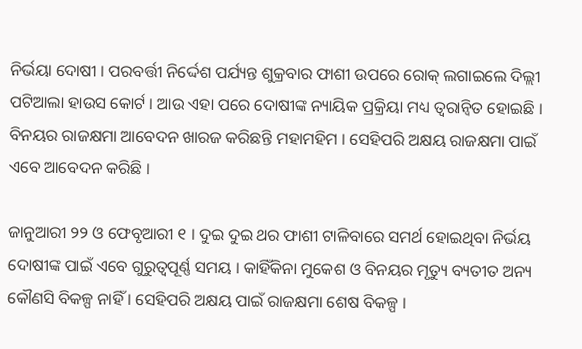ନିର୍ଭୟା ଦୋଷୀ । ପରବର୍ତ୍ତୀ ନିର୍ଦ୍ଦେଶ ପର୍ଯ୍ୟନ୍ତ ଶୁକ୍ରବାର ଫାଶୀ ଉପରେ ରୋକ୍ ଲଗାଇଲେ ଦିଲ୍ଲୀ ପଟିଆଲା ହାଉସ କୋର୍ଟ । ଆଉ ଏହା ପରେ ଦୋଷୀଙ୍କ ନ୍ୟାୟିକ ପ୍ରକ୍ରିୟା ମଧ୍ୟ ତ୍ୱରାନ୍ୱିତ ହୋଇଛି । ବିନୟର ରାଜକ୍ଷମା ଆବେଦନ ଖାରଜ କରିଛନ୍ତି ମହାମହିମ । ସେହିପରି ଅକ୍ଷୟ ରାଜକ୍ଷମା ପାଇଁ ଏବେ ଆବେଦନ କରିଛି ।

ଜାନୁଆରୀ ୨୨ ଓ ଫେବୃଆରୀ ୧ । ଦୁଇ ଦୁଇ ଥର ଫାଶୀ ଟାଳିବାରେ ସମର୍ଥ ହୋଇଥିବା ନିର୍ଭୟ ଦୋଷୀଙ୍କ ପାଇଁ ଏବେ ଗୁରୁତ୍ୱପୂର୍ଣ୍ଣ ସମୟ । କାହିଁକିନା ମୁକେଶ ଓ ବିନୟର ମୃତ୍ୟୁ ବ୍ୟତୀତ ଅନ୍ୟ କୌଣସି ବିକଳ୍ପ ନାହିଁ । ସେହିପରି ଅକ୍ଷୟ ପାଇଁ ରାଜକ୍ଷମା ଶେଷ ବିକଳ୍ପ ।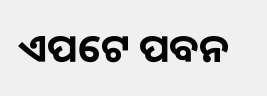ଏପଟେ ପବନ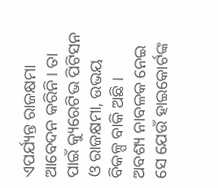ଏପର୍ଯ୍ୟନ୍ତ ରାଜକ୍ଷମା ଆବେଦନ କରିନି । ତା ପାଇଁ କ୍ୟୁରେଟିଭ ପିଟିସନ ଓ ରାଜକ୍ଷମା, ଉଭୟ ବିକଳ୍ପ ବାକି ଅଛି । ଅବଶ୍ୟ ନାବଳକ ନେଇ ସେ ଯେଉଁ ହାଇକୋର୍ଟଙ୍କ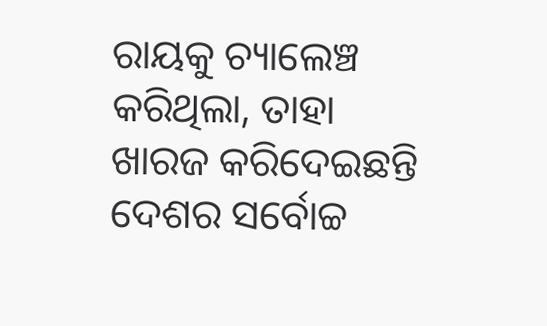ରାୟକୁ ଚ୍ୟାଲେଞ୍ଚ କରିଥିଲା, ତାହା ଖାରଜ କରିଦେଇଛନ୍ତି ଦେଶର ସର୍ବୋଚ୍ଚ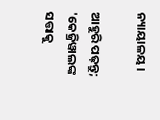ନ୍ୟାୟାଳୟ ।

ଆହୁରି ପଢ଼ନ୍ତୁ; 'କେଜ୍ରିୱାଲଙ୍କ ସତ୍ତାକୁ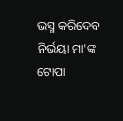ଭସ୍ମ କରିଦେବ ନିର୍ଭୟା ମା'ଙ୍କ ଟୋପା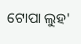ଟୋପା ଲୁହ'